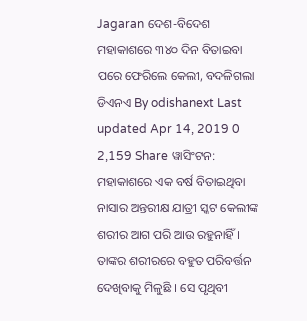Jagaran ଦେଶ-ବିଦେଶ ମହାକାଶରେ ୩୪୦ ଦିନ ବିତାଇବା ପରେ ଫେରିଲେ କେଲୀ, ବଦଳିଗଲା ଡିଏନଏ By odishanext Last updated Apr 14, 2019 0 2,159 Share ୱାସିଂଟନ: ମହାକାଶରେ ଏକ ବର୍ଷ ବିତାଇଥିବା ନାସାର ଅନ୍ତରୀକ୍ଷ ଯାତ୍ରୀ ସ୍କଟ କେଲୀଙ୍କ ଶରୀର ଆଗ ପରି ଆଉ ରହୁନାହିଁ । ତାଙ୍କର ଶରୀରରେ ବହୁତ ପରିବର୍ତ୍ତନ ଦେଖିବାକୁ ମିଳୁଛି । ସେ ପୃଥିବୀ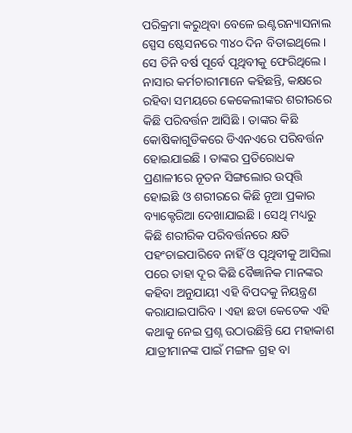ପରିକ୍ରମା କରୁଥିବା ବେଳେ ଇଣ୍ଟରନ୍ୟାସନାଲ ସ୍ପେସ ଷ୍ଟେସନରେ ୩୪୦ ଦିନ ବିତାଇଥିଲେ । ସେ ତିନି ବର୍ଷ ପୂର୍ବେ ପୃଥିବୀକୁ ଫେରିଥିଲେ । ନାସାର କର୍ମଚାରୀମାନେ କହିଛନ୍ତି, କକ୍ଷରେ ରହିବା ସମୟରେ କେକେଲୀଙ୍କର ଶରୀରରେ କିଛି ପରିବର୍ତ୍ତନ ଆସିଛି । ତାଙ୍କର କିଛି କୋଷିକାଗୁଡିକରେ ଡିଏନଏରେ ପରିବର୍ତ୍ତନ ହୋଇଯାଇଛି । ତାଙ୍କର ପ୍ରତିରୋଧକ ପ୍ରଣାଳୀରେ ନୂତନ ସିଙ୍ଗଲୋର ଉତ୍ପତ୍ତି ହୋଇଛି ଓ ଶରୀରରେ କିଛି ନୂଆ ପ୍ରକାର ବ୍ୟାକ୍ଟେରିଆ ଦେଖାଯାଇଛି । ସେଥି ମଧ୍ୟରୁ କିଛି ଶରୀରିକ ପରିବର୍ତ୍ତନରେ କ୍ଷତି ପହଂଚାଇପାରିବେ ନାହିଁ ଓ ପୃଥିବୀକୁ ଆସିଲା ପରେ ତାହା ଦୂର କିଛି ବୈଜ୍ଞାନିକ ମାନଙ୍କର କହିବା ଅନୁଯାୟୀ ଏହି ବିପଦକୁ ନିୟନ୍ତ୍ରଣ କରାଯାଇପାରିବ । ଏହା ଛଡା କେତେକ ଏହି କଥାକୁ ନେଇ ପ୍ରଶ୍ନ ଉଠାଉଛିନ୍ତି ଯେ ମହାକାଶ ଯାତ୍ରୀମାନଙ୍କ ପାଇଁ ମଙ୍ଗଳ ଗ୍ରହ ବା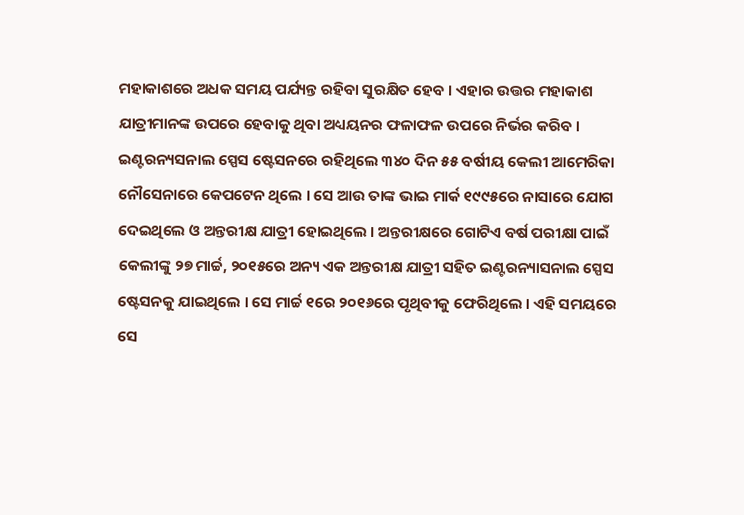ମହାକାଶରେ ଅଧକ ସମୟ ପର୍ଯ୍ୟନ୍ତ ରହିବା ସୁରକ୍ଷିତ ହେବ । ଏହାର ଉତ୍ତର ମହାକାଶ ଯାତ୍ରୀମାନଙ୍କ ଉପରେ ହେବାକୁ ଥିବା ଅଧ୍ୟୟନର ଫଳାଫଳ ଉପରେ ନିର୍ଭର କରିବ । ଇଣ୍ଟରନ୍ୟସନାଲ ସ୍ପେସ ଷ୍ଟେସନରେ ରହିଥିଲେ ୩୪୦ ଦିନ ୫୫ ବର୍ଷୀୟ କେଲୀ ଆମେରିକା ନୌସେନାରେ କେପଟେନ ଥିଲେ । ସେ ଆଉ ତାଙ୍କ ଭାଇ ମାର୍କ ୧୯୯୫ରେ ନାସାରେ ଯୋଗ ଦେଇଥିଲେ ଓ ଅନ୍ତରୀକ୍ଷ ଯାତ୍ରୀ ହୋଇଥିଲେ । ଅନ୍ତରୀକ୍ଷରେ ଗୋଟିଏ ବର୍ଷ ପରୀକ୍ଷା ପାଇଁ କେଲୀଙ୍କୁ ୨୭ ମାର୍ଚ୍ଚ, ୨୦୧୫ରେ ଅନ୍ୟ ଏକ ଅନ୍ତରୀକ୍ଷ ଯାତ୍ରୀ ସହିତ ଇଣ୍ଟରନ୍ୟାସନାଲ ସ୍ପେସ ଷ୍ଟେସନକୁ ଯାଇଥିଲେ । ସେ ମାର୍ଚ୍ଚ ୧ରେ ୨୦୧୬ରେ ପୃଥିବୀକୁ ଫେରିଥିଲେ । ଏହି ସମୟରେ ସେ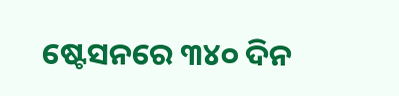ଷ୍ଟେସନରେ ୩୪୦ ଦିନ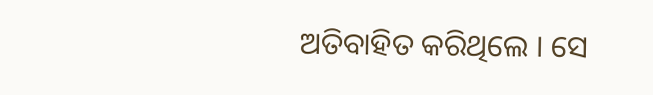ଅତିବାହିତ କରିଥିଲେ । ସେ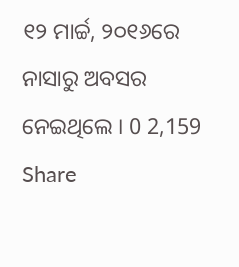୧୨ ମାର୍ଚ୍ଚ, ୨୦୧୬ରେ ନାସାରୁ ଅବସର ନେଇଥିଲେ । 0 2,159 Share